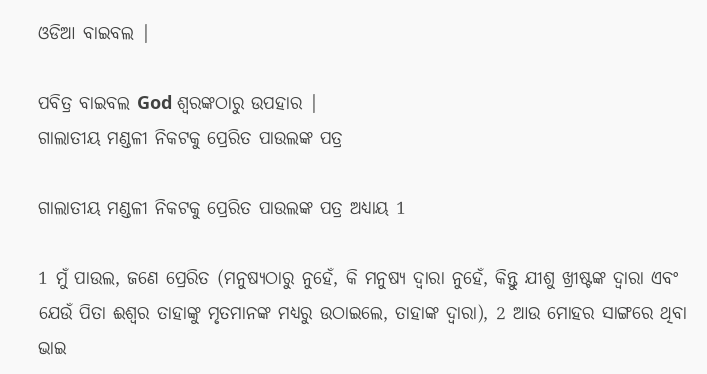ଓଡିଆ ବାଇବଲ |

ପବିତ୍ର ବାଇବଲ God ଶ୍ବରଙ୍କଠାରୁ ଉପହାର |
ଗାଲାତୀୟ ମଣ୍ଡଳୀ ନିକଟକୁ ପ୍ରେରିତ ପାଉଲଙ୍କ ପତ୍ର

ଗାଲାତୀୟ ମଣ୍ଡଳୀ ନିକଟକୁ ପ୍ରେରିତ ପାଉଲଙ୍କ ପତ୍ର ଅଧ୍ୟାୟ 1

1 ମୁଁ ପାଉଲ, ଜଣେ ପ୍ରେରିତ (ମନୁଷ୍ୟଠାରୁ ନୁହେଁ, କି ମନୁଷ୍ୟ ଦ୍ଵାରା ନୁହେଁ, କିନ୍ତୁ ଯୀଶୁ ଖ୍ରୀଷ୍ଟଙ୍କ ଦ୍ଵାରା ଏବଂ ଯେଉଁ ପିତା ଈଶ୍ଵର ତାହାଙ୍କୁ ମୃତମାନଙ୍କ ମଧ୍ୟରୁ ଉଠାଇଲେ, ତାହାଙ୍କ ଦ୍ଵାରା), 2 ଆଉ ମୋହର ସାଙ୍ଗରେ ଥିବା ଭାଇ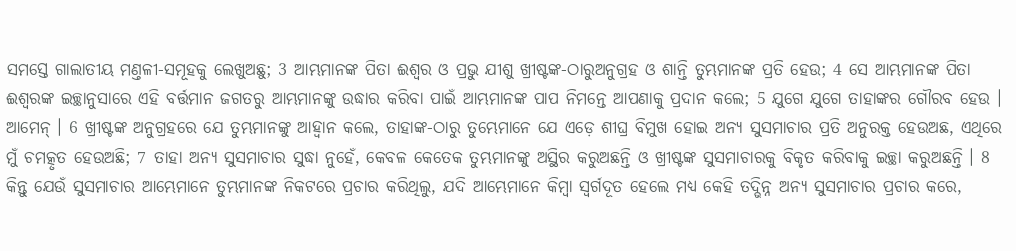ସମସ୍ତେ ଗାଲାତୀୟ ମଣ୍ତଳୀ-ସମୂହକୁ ଲେଖୁଅଛୁ; 3 ଆମ୍ଭମାନଙ୍କ ପିତା ଈଶ୍ଵର ଓ ପ୍ରଭୁ ଯୀଶୁ ଖ୍ରୀଷ୍ଟଙ୍କ-ଠାରୁଅନୁଗ୍ରହ ଓ ଶାନ୍ତି ତୁମ୍ଭମାନଙ୍କ ପ୍ରତି ହେଉ; 4 ସେ ଆମ୍ଭମାନଙ୍କ ପିତା ଈଶ୍ଵରଙ୍କ ଇଚ୍ଛାନୁସାରେ ଏହି ବର୍ତ୍ତମାନ ଜଗତରୁ ଆମ୍ଭମାନଙ୍କୁ ଉଦ୍ଧାର କରିବା ପାଇଁ ଆମ୍ଭମାନଙ୍କ ପାପ ନିମନ୍ତେ ଆପଣାକୁ ପ୍ରଦାନ କଲେ; 5 ଯୁଗେ ଯୁଗେ ତାହାଙ୍କର ଗୌରବ ହେଉ । ଆମେନ୍ । 6 ଖ୍ରୀଷ୍ଟଙ୍କ ଅନୁଗ୍ରହରେ ଯେ ତୁମ୍ଭମାନଙ୍କୁ ଆହ୍ଵାନ କଲେ, ତାହାଙ୍କ-ଠାରୁ ତୁମ୍ଭେମାନେ ଯେ ଏଡ଼େ ଶୀଘ୍ର ବିମୁଖ ହୋଇ ଅନ୍ୟ ସୁସମାଚାର ପ୍ରତି ଅନୁରକ୍ତ ହେଉଅଛ, ଏଥିରେ ମୁଁ ଚମତ୍କୃତ ହେଉଅଛି; 7 ତାହା ଅନ୍ୟ ସୁସମାଚାର ସୁଦ୍ଧା ନୁହେଁ, କେବଳ କେତେକ ତୁମ୍ଭମାନଙ୍କୁ ଅସ୍ଥିର କରୁଅଛନ୍ତି ଓ ଖ୍ରୀଷ୍ଟଙ୍କ ସୁସମାଚାରକୁ ବିକୃତ କରିବାକୁ ଇଚ୍ଛା କରୁଅଛନ୍ତି । 8 କିନ୍ତୁ ଯେଉଁ ସୁସମାଚାର ଆମ୍ଭେମାନେ ତୁମ୍ଭମାନଙ୍କ ନିକଟରେ ପ୍ରଚାର କରିଥିଲୁ, ଯଦି ଆମ୍ଭେମାନେ କିମ୍ଵା ସ୍ଵର୍ଗଦୂତ ହେଲେ ମଧ୍ୟ କେହି ତଦ୍ଭିନ୍ନ ଅନ୍ୟ ସୁସମାଚାର ପ୍ରଚାର କରେ,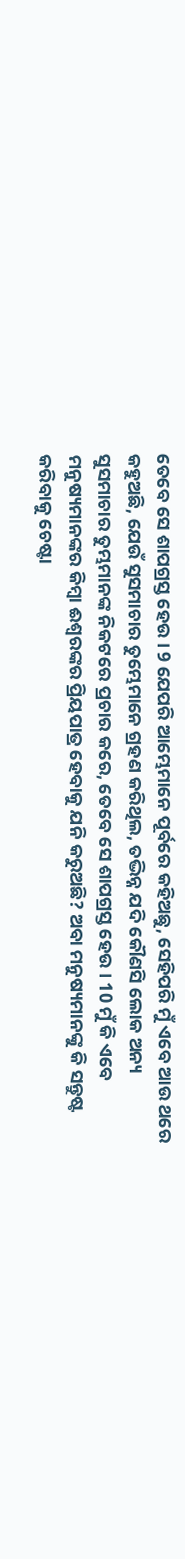ତେବେ ସେ ଶାପଗ୍ରସ୍ତ ହେଉ । 9 ଯେପରି ଆମ୍ଭେମାନେ ପୂର୍ବରେ କହିଅଛୁ, ସେହିପରି ମୁଁ ଏବେ ଆଉ ଥରେ କହୁଅଛି, ଯେଉଁ ସୁସମାଚାର ତୁମ୍ଭେମାନେ ଗ୍ରହଣ କରିଥିଲ, ତଦ୍ଭିନ୍ନ ଯଦି କୌଣସି ଲୋକ ଅନ୍ୟ ସୁସମାଚାର ତୁମ୍ଭମାନଙ୍କ ନିକଟରେ ପ୍ରଚାର କରେ, ତେବେ ସେ ଶାପଗ୍ରସ୍ତ ହେଉ । 10 ମୁଁ କି ଏବେ ମନୁଷ୍ୟମାନଙ୍କର କିମ୍ଵା ଈଶ୍ଵରଙ୍କର ପ୍ରିୟପାତ୍ର ହେବାକୁ ଯନି କରୁଅଛି? ଅବା ମନୁଷ୍ୟମାନଙ୍କୁ କି ସନ୍ତୁଷ୍ଟ କରିବାକୁ ଚେଷ୍ଟା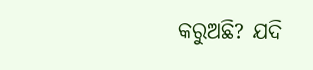କରୁଅଛି? ଯଦି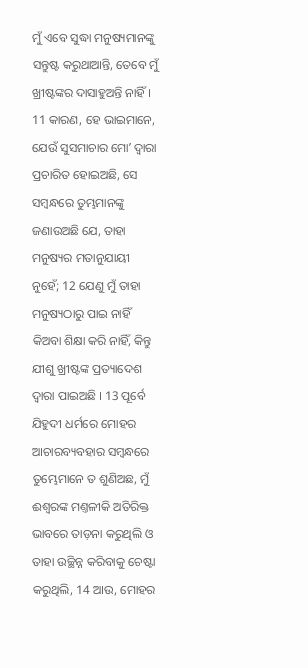ମୁଁ ଏବେ ସୁଦ୍ଧା ମନୁଷ୍ୟମାନଙ୍କୁ ସନ୍ତୁଷ୍ଟ କରୁଥାଆନ୍ତି, ତେବେ ମୁଁ ଖ୍ରୀଷ୍ଟଙ୍କର ଦାସାହୁଅନ୍ତି ନାହିଁ । 11 କାରଣ, ହେ ଭାଇମାନେ, ଯେଉଁ ସୁସମାଚାର ମୋʼ ଦ୍ଵାରା ପ୍ରଚାରିତ ହୋଇଅଛି, ସେ ସମ୍ଵନ୍ଧରେ ତୁମ୍ଭମାନଙ୍କୁ ଜଣାଉଅଛି ଯେ, ତାହା ମନୁଷ୍ୟର ମତାନୁଯାୟୀ ନୁହେଁ; 12 ଯେଣୁ ମୁଁ ତାହା ମନୁଷ୍ୟଠାରୁ ପାଇ ନାହିଁ କିଅବା ଶିକ୍ଷା କରି ନାହିଁ, କିନ୍ତୁ ଯୀଶୁ ଖ୍ରୀଷ୍ଟଙ୍କ ପ୍ରତ୍ୟାଦେଶ ଦ୍ଵାରା ପାଇଅଛି । 13 ପୂର୍ବେ ଯିହୁଦୀ ଧର୍ମରେ ମୋହର ଆଚାରବ୍ୟବହାର ସମ୍ଵନ୍ଧରେ ତୁମ୍ଭେମାନେ ତ ଶୁଣିଅଛ, ମୁଁ ଈଶ୍ଵରଙ୍କ ମଣ୍ତଳୀକି ଅତିରିକ୍ତ ଭାବରେ ତାଡ଼ନା କରୁଥିଲି ଓ ତାହା ଉଚ୍ଛିନ୍ନ କରିବାକୁ ଚେଷ୍ଟା କରୁଥିଲି, 14 ଆଉ, ମୋହର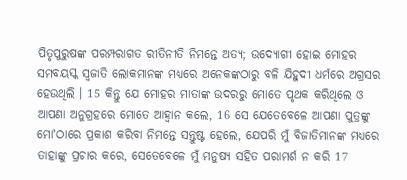ପିତୃପୁରୁଷଙ୍କ ପରମ୍ପରାଗତ ରୀତିନୀତି ନିମନ୍ତେ ଅତ୍ୟ; ଉଦ୍ଯୋଗୀ ହୋଇ ମୋହର ସମବୟସ୍କ ସ୍ଵଜାତି ଲୋକମାନଙ୍କ ମଧ୍ୟରେ ଅନେକଙ୍କଠାରୁ ବଳି ଯିହୁଦୀ ଧର୍ମରେ ଅଗ୍ରସର ହେଉଥିଲି । 15 କିନ୍ତୁ ଯେ ମୋହର ମାତାଙ୍କ ଉଦରରୁ ମୋତେ ପୃଥକ କରିଥିଲେ ଓ ଆପଣା ଅନୁଗ୍ରହରେ ମୋତେ ଆହ୍ଵାନ କଲେ, 16 ସେ ଯେତେବେଳେ ଆପଣା ପୁତ୍ରଙ୍କୁ ମୋʼଠାରେ ପ୍ରକାଶ କରିବା ନିମନ୍ତେ ସନ୍ତୁଷ୍ଟ ହେଲେ, ଯେପରି ମୁଁ ବିଜାତିମାନଙ୍କ ମଧ୍ୟରେ ତାହାଙ୍କୁ ପ୍ରଚାର କରେ, ସେତେବେଳେ ମୁଁ ମନୁଷ୍ୟ ସହିତ ପରାମର୍ଶ ନ କରି 17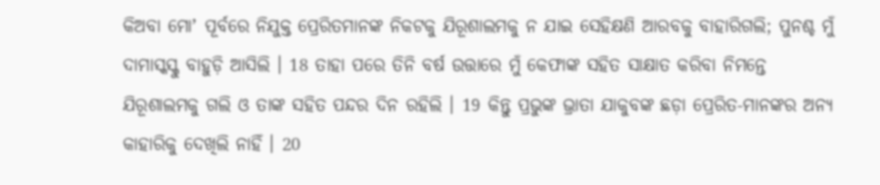କିଅବା ମୋʼ ପୂର୍ବରେ ନିଯୁକ୍ତ ପ୍ରେରିତମାନଙ୍କ ନିକଟକୁ ଯିରୂଶାଲମକୁ ନ ଯାଇ ସେହିକ୍ଷଣି ଆରବକୁ ବାହାରିଗଲି; ପୁନଶ୍ଚ ମୁଁ ଦାମାସ୍କସ୍କୁ ବାହୁଡ଼ି ଆସିଲି । 18 ତାହା ପରେ ତିନି ବର୍ଷ ଉତ୍ତାରେ ମୁଁ କେଫାଙ୍କ ସହିତ ସାକ୍ଷାତ କରିବା ନିମନ୍ତେ ଯିରୂଶାଲମକୁ ଗଲି ଓ ତାଙ୍କ ସହିତ ପନ୍ଦର ଦିନ ରହିଲି । 19 କିନ୍ତୁ ପ୍ରଭୁଙ୍କ ଭ୍ରାତା ଯାକୁବଙ୍କ ଛଡ଼ା ପ୍ରେରିତ-ମାନଙ୍କର ଅନ୍ୟ କାହାରିକୁ ଦେଖିଲି ନାହିଁ । 20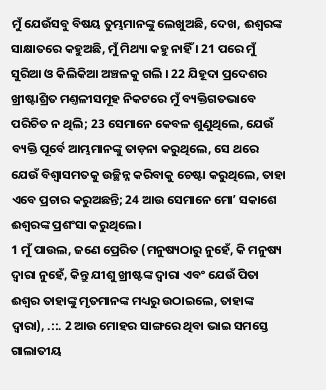ମୁଁ ଯେଉଁସବୁ ବିଷୟ ତୁମ୍ଭମାନଙ୍କୁ ଲେଖୁଅଛି, ଦେଖ, ଈଶ୍ଵରଙ୍କ ସାକ୍ଷାତରେ କହୁଅଛି, ମୁଁ ମିଥ୍ୟା କହୁ ନାହିଁ । 21 ପରେ ମୁଁ ସୁରିଆ ଓ କିଲିକିଆ ଅଞ୍ଚଳକୁ ଗଲି । 22 ଯିହୂଦା ପ୍ରଦେଶର ଖ୍ରୀଷ୍ଟାଶ୍ରିତ ମଣ୍ତଳୀସମୂହ ନିକଟରେ ମୁଁ ବ୍ୟକ୍ତିଗତଭାବେ ପରିଚିତ ନ ଥିଲି; 23 ସେମାନେ କେବଳ ଶୁଣୁଥିଲେ, ଯେଉଁ ବ୍ୟକ୍ତି ପୂର୍ବେ ଆମ୍ଭମାନଙ୍କୁ ତାଡ଼ନା କରୁଥିଲେ, ସେ ଥରେ ଯେଉଁ ବିଶ୍ଵାସମତକୁ ଉଚ୍ଛିନ୍ନ କରିବାକୁ ଚେଷ୍ଟା କରୁଥିଲେ, ତାହା ଏବେ ପ୍ରଚାର କରୁଅଛନ୍ତି; 24 ଆଉ ସେମାନେ ମୋʼ ସକାଶେ ଈଶ୍ଵରଙ୍କ ପ୍ରଶଂସା କରୁଥିଲେ ।
1 ମୁଁ ପାଉଲ, ଜଣେ ପ୍ରେରିତ (ମନୁଷ୍ୟଠାରୁ ନୁହେଁ, କି ମନୁଷ୍ୟ ଦ୍ଵାରା ନୁହେଁ, କିନ୍ତୁ ଯୀଶୁ ଖ୍ରୀଷ୍ଟଙ୍କ ଦ୍ଵାରା ଏବଂ ଯେଉଁ ପିତା ଈଶ୍ଵର ତାହାଙ୍କୁ ମୃତମାନଙ୍କ ମଧ୍ୟରୁ ଉଠାଇଲେ, ତାହାଙ୍କ ଦ୍ଵାରା), .::. 2 ଆଉ ମୋହର ସାଙ୍ଗରେ ଥିବା ଭାଇ ସମସ୍ତେ ଗାଲାତୀୟ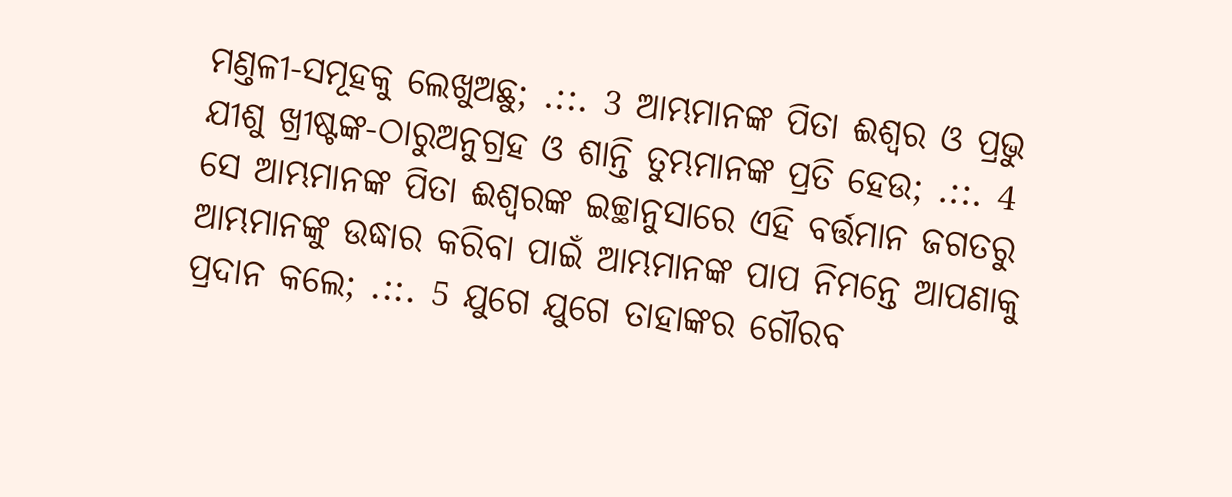ମଣ୍ତଳୀ-ସମୂହକୁ ଲେଖୁଅଛୁ; .::. 3 ଆମ୍ଭମାନଙ୍କ ପିତା ଈଶ୍ଵର ଓ ପ୍ରଭୁ ଯୀଶୁ ଖ୍ରୀଷ୍ଟଙ୍କ-ଠାରୁଅନୁଗ୍ରହ ଓ ଶାନ୍ତି ତୁମ୍ଭମାନଙ୍କ ପ୍ରତି ହେଉ; .::. 4 ସେ ଆମ୍ଭମାନଙ୍କ ପିତା ଈଶ୍ଵରଙ୍କ ଇଚ୍ଛାନୁସାରେ ଏହି ବର୍ତ୍ତମାନ ଜଗତରୁ ଆମ୍ଭମାନଙ୍କୁ ଉଦ୍ଧାର କରିବା ପାଇଁ ଆମ୍ଭମାନଙ୍କ ପାପ ନିମନ୍ତେ ଆପଣାକୁ ପ୍ରଦାନ କଲେ; .::. 5 ଯୁଗେ ଯୁଗେ ତାହାଙ୍କର ଗୌରବ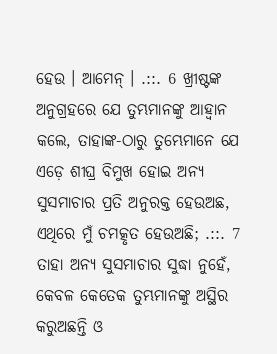ହେଉ । ଆମେନ୍ । .::. 6 ଖ୍ରୀଷ୍ଟଙ୍କ ଅନୁଗ୍ରହରେ ଯେ ତୁମ୍ଭମାନଙ୍କୁ ଆହ୍ଵାନ କଲେ, ତାହାଙ୍କ-ଠାରୁ ତୁମ୍ଭେମାନେ ଯେ ଏଡ଼େ ଶୀଘ୍ର ବିମୁଖ ହୋଇ ଅନ୍ୟ ସୁସମାଚାର ପ୍ରତି ଅନୁରକ୍ତ ହେଉଅଛ, ଏଥିରେ ମୁଁ ଚମତ୍କୃତ ହେଉଅଛି; .::. 7 ତାହା ଅନ୍ୟ ସୁସମାଚାର ସୁଦ୍ଧା ନୁହେଁ, କେବଳ କେତେକ ତୁମ୍ଭମାନଙ୍କୁ ଅସ୍ଥିର କରୁଅଛନ୍ତି ଓ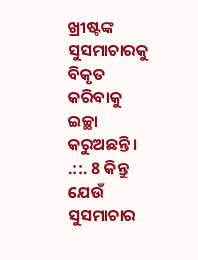ଖ୍ରୀଷ୍ଟଙ୍କ ସୁସମାଚାରକୁ ବିକୃତ କରିବାକୁ ଇଚ୍ଛା କରୁଅଛନ୍ତି । .::. 8 କିନ୍ତୁ ଯେଉଁ ସୁସମାଚାର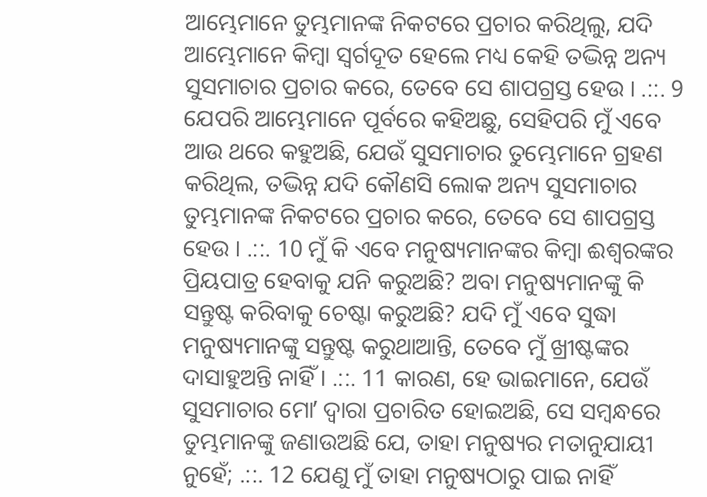ଆମ୍ଭେମାନେ ତୁମ୍ଭମାନଙ୍କ ନିକଟରେ ପ୍ରଚାର କରିଥିଲୁ, ଯଦି ଆମ୍ଭେମାନେ କିମ୍ଵା ସ୍ଵର୍ଗଦୂତ ହେଲେ ମଧ୍ୟ କେହି ତଦ୍ଭିନ୍ନ ଅନ୍ୟ ସୁସମାଚାର ପ୍ରଚାର କରେ, ତେବେ ସେ ଶାପଗ୍ରସ୍ତ ହେଉ । .::. 9 ଯେପରି ଆମ୍ଭେମାନେ ପୂର୍ବରେ କହିଅଛୁ, ସେହିପରି ମୁଁ ଏବେ ଆଉ ଥରେ କହୁଅଛି, ଯେଉଁ ସୁସମାଚାର ତୁମ୍ଭେମାନେ ଗ୍ରହଣ କରିଥିଲ, ତଦ୍ଭିନ୍ନ ଯଦି କୌଣସି ଲୋକ ଅନ୍ୟ ସୁସମାଚାର ତୁମ୍ଭମାନଙ୍କ ନିକଟରେ ପ୍ରଚାର କରେ, ତେବେ ସେ ଶାପଗ୍ରସ୍ତ ହେଉ । .::. 10 ମୁଁ କି ଏବେ ମନୁଷ୍ୟମାନଙ୍କର କିମ୍ଵା ଈଶ୍ଵରଙ୍କର ପ୍ରିୟପାତ୍ର ହେବାକୁ ଯନି କରୁଅଛି? ଅବା ମନୁଷ୍ୟମାନଙ୍କୁ କି ସନ୍ତୁଷ୍ଟ କରିବାକୁ ଚେଷ୍ଟା କରୁଅଛି? ଯଦି ମୁଁ ଏବେ ସୁଦ୍ଧା ମନୁଷ୍ୟମାନଙ୍କୁ ସନ୍ତୁଷ୍ଟ କରୁଥାଆନ୍ତି, ତେବେ ମୁଁ ଖ୍ରୀଷ୍ଟଙ୍କର ଦାସାହୁଅନ୍ତି ନାହିଁ । .::. 11 କାରଣ, ହେ ଭାଇମାନେ, ଯେଉଁ ସୁସମାଚାର ମୋʼ ଦ୍ଵାରା ପ୍ରଚାରିତ ହୋଇଅଛି, ସେ ସମ୍ଵନ୍ଧରେ ତୁମ୍ଭମାନଙ୍କୁ ଜଣାଉଅଛି ଯେ, ତାହା ମନୁଷ୍ୟର ମତାନୁଯାୟୀ ନୁହେଁ; .::. 12 ଯେଣୁ ମୁଁ ତାହା ମନୁଷ୍ୟଠାରୁ ପାଇ ନାହିଁ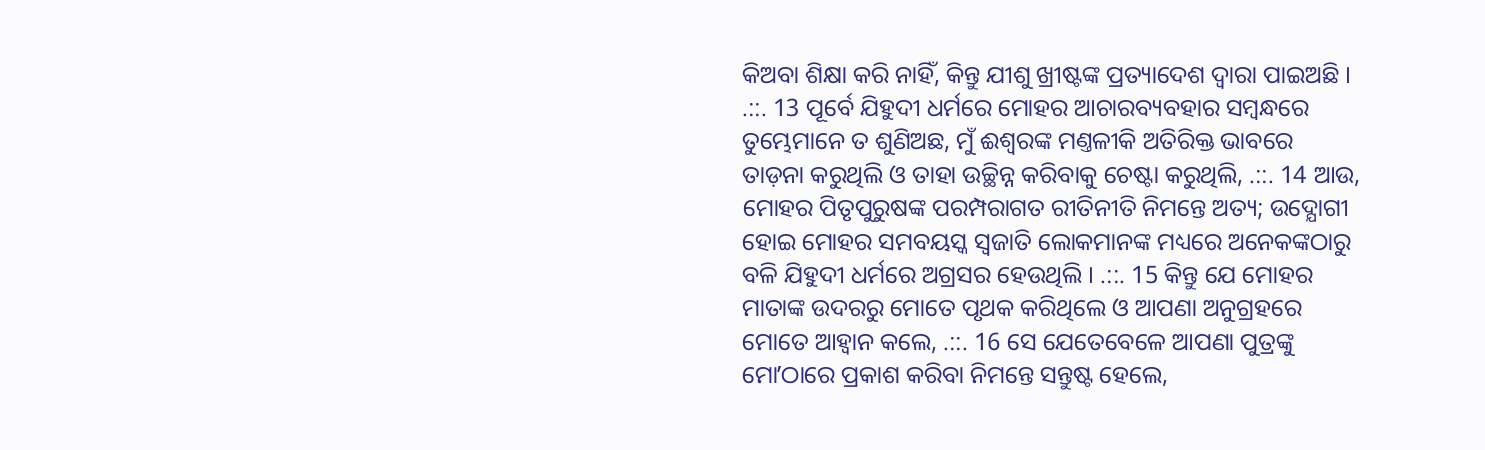କିଅବା ଶିକ୍ଷା କରି ନାହିଁ, କିନ୍ତୁ ଯୀଶୁ ଖ୍ରୀଷ୍ଟଙ୍କ ପ୍ରତ୍ୟାଦେଶ ଦ୍ଵାରା ପାଇଅଛି । .::. 13 ପୂର୍ବେ ଯିହୁଦୀ ଧର୍ମରେ ମୋହର ଆଚାରବ୍ୟବହାର ସମ୍ଵନ୍ଧରେ ତୁମ୍ଭେମାନେ ତ ଶୁଣିଅଛ, ମୁଁ ଈଶ୍ଵରଙ୍କ ମଣ୍ତଳୀକି ଅତିରିକ୍ତ ଭାବରେ ତାଡ଼ନା କରୁଥିଲି ଓ ତାହା ଉଚ୍ଛିନ୍ନ କରିବାକୁ ଚେଷ୍ଟା କରୁଥିଲି, .::. 14 ଆଉ, ମୋହର ପିତୃପୁରୁଷଙ୍କ ପରମ୍ପରାଗତ ରୀତିନୀତି ନିମନ୍ତେ ଅତ୍ୟ; ଉଦ୍ଯୋଗୀ ହୋଇ ମୋହର ସମବୟସ୍କ ସ୍ଵଜାତି ଲୋକମାନଙ୍କ ମଧ୍ୟରେ ଅନେକଙ୍କଠାରୁ ବଳି ଯିହୁଦୀ ଧର୍ମରେ ଅଗ୍ରସର ହେଉଥିଲି । .::. 15 କିନ୍ତୁ ଯେ ମୋହର ମାତାଙ୍କ ଉଦରରୁ ମୋତେ ପୃଥକ କରିଥିଲେ ଓ ଆପଣା ଅନୁଗ୍ରହରେ ମୋତେ ଆହ୍ଵାନ କଲେ, .::. 16 ସେ ଯେତେବେଳେ ଆପଣା ପୁତ୍ରଙ୍କୁ ମୋʼଠାରେ ପ୍ରକାଶ କରିବା ନିମନ୍ତେ ସନ୍ତୁଷ୍ଟ ହେଲେ,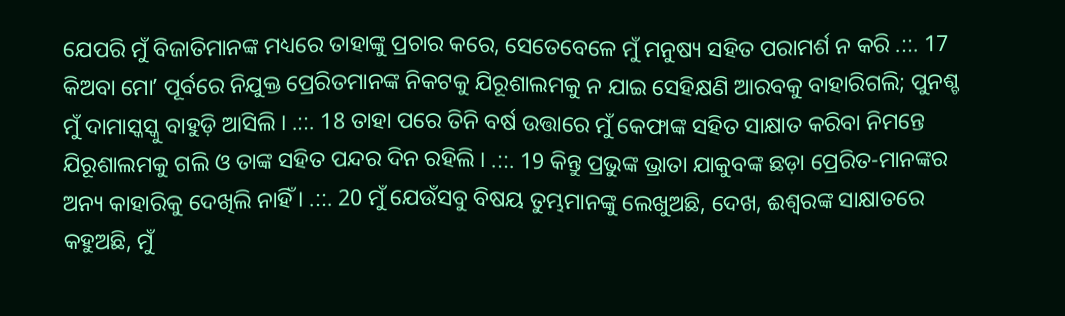ଯେପରି ମୁଁ ବିଜାତିମାନଙ୍କ ମଧ୍ୟରେ ତାହାଙ୍କୁ ପ୍ରଚାର କରେ, ସେତେବେଳେ ମୁଁ ମନୁଷ୍ୟ ସହିତ ପରାମର୍ଶ ନ କରି .::. 17 କିଅବା ମୋʼ ପୂର୍ବରେ ନିଯୁକ୍ତ ପ୍ରେରିତମାନଙ୍କ ନିକଟକୁ ଯିରୂଶାଲମକୁ ନ ଯାଇ ସେହିକ୍ଷଣି ଆରବକୁ ବାହାରିଗଲି; ପୁନଶ୍ଚ ମୁଁ ଦାମାସ୍କସ୍କୁ ବାହୁଡ଼ି ଆସିଲି । .::. 18 ତାହା ପରେ ତିନି ବର୍ଷ ଉତ୍ତାରେ ମୁଁ କେଫାଙ୍କ ସହିତ ସାକ୍ଷାତ କରିବା ନିମନ୍ତେ ଯିରୂଶାଲମକୁ ଗଲି ଓ ତାଙ୍କ ସହିତ ପନ୍ଦର ଦିନ ରହିଲି । .::. 19 କିନ୍ତୁ ପ୍ରଭୁଙ୍କ ଭ୍ରାତା ଯାକୁବଙ୍କ ଛଡ଼ା ପ୍ରେରିତ-ମାନଙ୍କର ଅନ୍ୟ କାହାରିକୁ ଦେଖିଲି ନାହିଁ । .::. 20 ମୁଁ ଯେଉଁସବୁ ବିଷୟ ତୁମ୍ଭମାନଙ୍କୁ ଲେଖୁଅଛି, ଦେଖ, ଈଶ୍ଵରଙ୍କ ସାକ୍ଷାତରେ କହୁଅଛି, ମୁଁ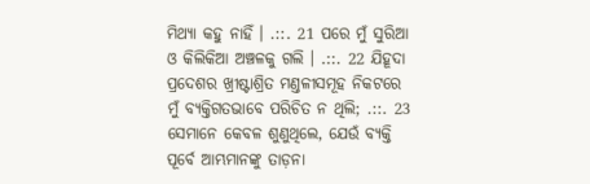ମିଥ୍ୟା କହୁ ନାହିଁ । .::. 21 ପରେ ମୁଁ ସୁରିଆ ଓ କିଲିକିଆ ଅଞ୍ଚଳକୁ ଗଲି । .::. 22 ଯିହୂଦା ପ୍ରଦେଶର ଖ୍ରୀଷ୍ଟାଶ୍ରିତ ମଣ୍ତଳୀସମୂହ ନିକଟରେ ମୁଁ ବ୍ୟକ୍ତିଗତଭାବେ ପରିଚିତ ନ ଥିଲି; .::. 23 ସେମାନେ କେବଳ ଶୁଣୁଥିଲେ, ଯେଉଁ ବ୍ୟକ୍ତି ପୂର୍ବେ ଆମ୍ଭମାନଙ୍କୁ ତାଡ଼ନା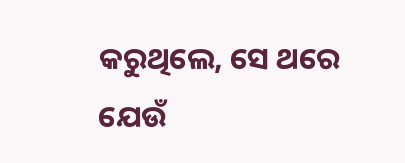କରୁଥିଲେ, ସେ ଥରେ ଯେଉଁ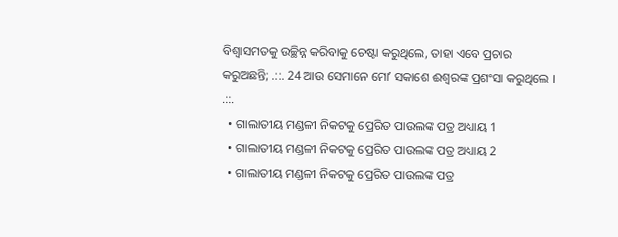ବିଶ୍ଵାସମତକୁ ଉଚ୍ଛିନ୍ନ କରିବାକୁ ଚେଷ୍ଟା କରୁଥିଲେ, ତାହା ଏବେ ପ୍ରଚାର କରୁଅଛନ୍ତି; .::. 24 ଆଉ ସେମାନେ ମୋʼ ସକାଶେ ଈଶ୍ଵରଙ୍କ ପ୍ରଶଂସା କରୁଥିଲେ । .::.
  • ଗାଲାତୀୟ ମଣ୍ଡଳୀ ନିକଟକୁ ପ୍ରେରିତ ପାଉଲଙ୍କ ପତ୍ର ଅଧ୍ୟାୟ 1
  • ଗାଲାତୀୟ ମଣ୍ଡଳୀ ନିକଟକୁ ପ୍ରେରିତ ପାଉଲଙ୍କ ପତ୍ର ଅଧ୍ୟାୟ 2
  • ଗାଲାତୀୟ ମଣ୍ଡଳୀ ନିକଟକୁ ପ୍ରେରିତ ପାଉଲଙ୍କ ପତ୍ର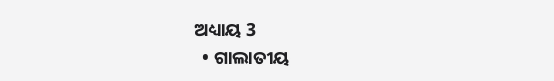ଅଧ୍ୟାୟ 3
  • ଗାଲାତୀୟ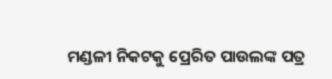ମଣ୍ଡଳୀ ନିକଟକୁ ପ୍ରେରିତ ପାଉଲଙ୍କ ପତ୍ର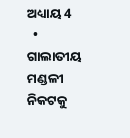ଅଧ୍ୟାୟ 4
  • ଗାଲାତୀୟ ମଣ୍ଡଳୀ ନିକଟକୁ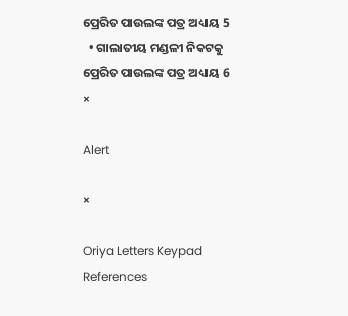ପ୍ରେରିତ ପାଉଲଙ୍କ ପତ୍ର ଅଧ୍ୟାୟ 5
  • ଗାଲାତୀୟ ମଣ୍ଡଳୀ ନିକଟକୁ ପ୍ରେରିତ ପାଉଲଙ୍କ ପତ୍ର ଅଧ୍ୟାୟ 6
×

Alert

×

Oriya Letters Keypad References